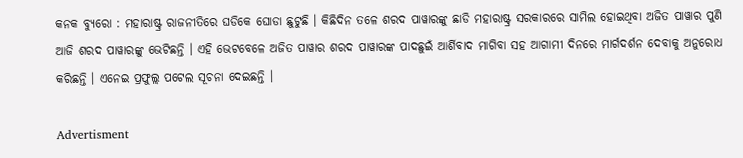କନକ ବ୍ୟୁରୋ : ମହାରାଷ୍ଟ୍ର ରାଜନୀତିରେ ଘଡିକେ ଘୋଡା ଛୁଟୁଛି । କିଛିଦିନ ତଳେ ଶରଦ ପାୱାରଙ୍କୁ ଛାଡି ମହାରାଷ୍ଟ୍ର ସରକାରରେ ସାମିଲ ହୋଇଥିବା ଅଜିତ ପାୱାର ପୁଣି ଆଜି ଶରଦ ପାୱାରଙ୍କୁ ଭେଟିଛନ୍ତି । ଏହି ଭେଟବେଳେ ଅଜିତ ପାୱାର ଶରଦ ପାୱାରଙ୍କ ପାଦଛୁଇଁ ଆର୍ଶିବାଦ ମାଗିବା ସହ ଆଗାମୀ ଦିନରେ ମାର୍ଗଦର୍ଶନ ଦେବାକୁ ଅନୁରୋଧ କରିଛନ୍ତି । ଏନେଇ ପ୍ରଫୁଲ୍ଲ ପଟେଲ ସୂଚନା ଦେଇଛନ୍ତି ।

Advertisment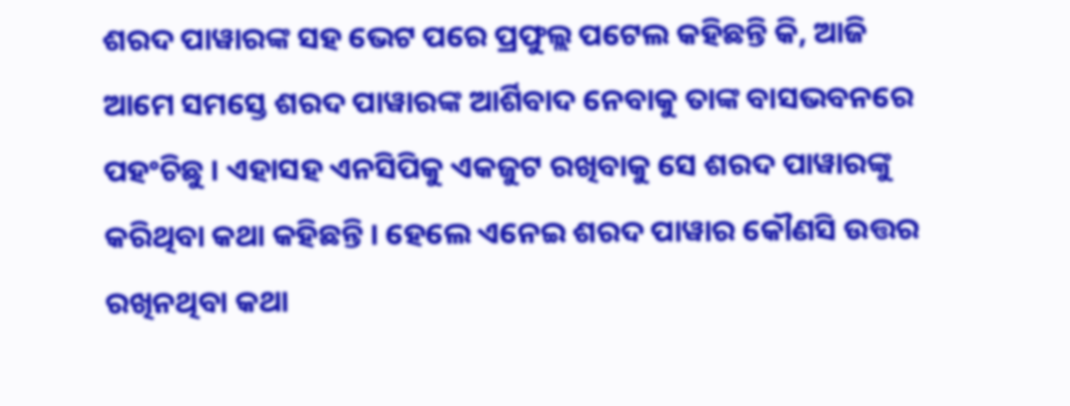ଶରଦ ପାୱାରଙ୍କ ସହ ଭେଟ ପରେ ପ୍ରଫୁଲ୍ଲ ପଟେଲ କହିଛନ୍ତି କି, ଆଜି ଆମେ ସମସ୍ତେ ଶରଦ ପାୱାରଙ୍କ ଆର୍ଶିବାଦ ନେବାକୁ ତାଙ୍କ ବାସଭବନରେ ପହଂଚିଛୁ । ଏହାସହ ଏନସିପିକୁ ଏକଜୁଟ ରଖିବାକୁ ସେ ଶରଦ ପାୱାରଙ୍କୁ କରିଥିବା କଥା କହିଛନ୍ତି । ହେଲେ ଏନେଇ ଶରଦ ପାୱାର କୌଣସି ଉତ୍ତର ରଖିନଥିବା କଥା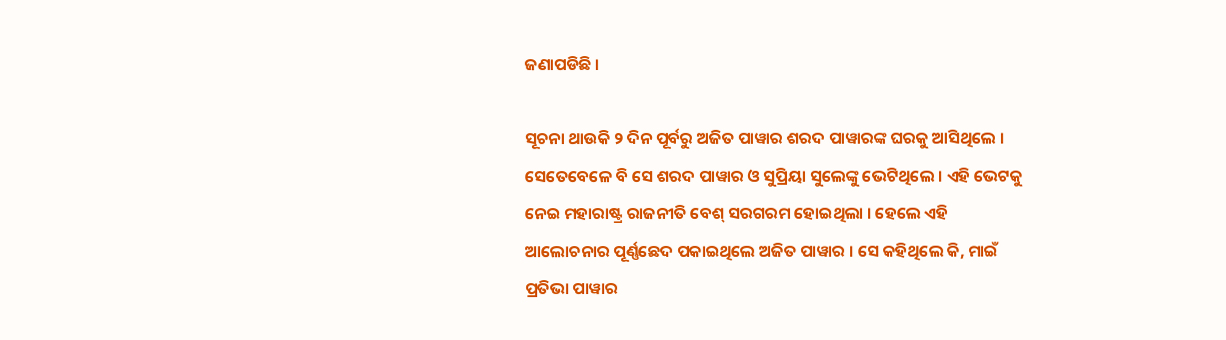ଜଣାପଡିଛି ।

ସୂଚନା ଥାଉକି ୨ ଦିନ ପୂର୍ବରୁ ଅଜିତ ପାୱାର ଶରଦ ପାୱାରଙ୍କ ଘରକୁ ଆସିଥିଲେ । ସେତେବେଳେ ବି ସେ ଶରଦ ପାୱାର ଓ ସୁପ୍ରିୟା ସୁଲେଙ୍କୁ ଭେଟିଥିଲେ । ଏହି ଭେଟକୁ ନେଇ ମହାରାଷ୍ଟ୍ର ରାଜନୀତି ବେଶ୍ ସରଗରମ ହୋଇଥିଲା । ହେଲେ ଏହି ଆଲୋଚନାର ପୂର୍ଣ୍ଣଛେଦ ପକାଇଥିଲେ ଅଜିତ ପାୱାର । ସେ କହିଥିଲେ କି, ମାଇଁ ପ୍ରତିଭା ପାୱାର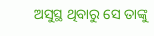ଅସୁସ୍ଥ ଥିବାରୁ ସେ ତାଙ୍କୁ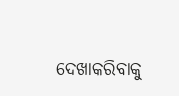ଦେଖାକରିବାକୁ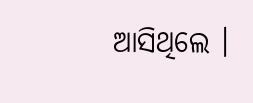ଆସିଥିଲେ ।